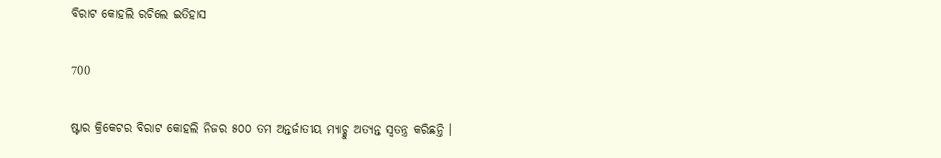ବିରାଟ କୋହଲି ରଚିଲେ ଇତିହାସ

700

ଷ୍ଟାର କ୍ରିକେଟର ବିରାଟ କୋହଲି ନିଜର ୫୦୦ ତମ ଅନ୍ତର୍ଜାତୀୟ ମ୍ୟାଚ୍କୁ ଅତ୍ୟନ୍ତ ସ୍ୱତନ୍ତ୍ର କରିଛନ୍ତି ।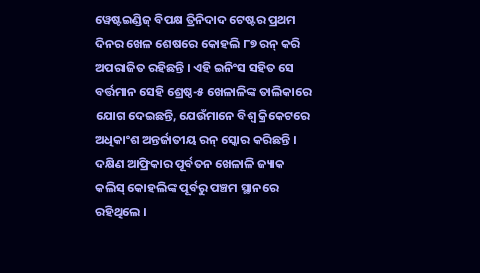ୱେଷ୍ଟଇଣ୍ଡିଜ୍ ବିପକ୍ଷ ତ୍ରିନିଦାଦ ଟେଷ୍ଟର ପ୍ରଥମ ଦିନର ଖେଳ ଶେଷରେ କୋହଲି ୮୭ ରନ୍ କରି ଅପରାଜିତ ରହିଛନ୍ତି । ଏହି ଇନିଂସ ସହିତ ସେ ବର୍ତ୍ତମାନ ସେହି ଶ୍ରେଷ୍ଠ-୫ ଖେଳାଳିଙ୍କ ତାଲିକାରେ ଯୋଗ ଦେଇଛନ୍ତି, ଯେଉଁମାନେ ବିଶ୍ୱ କ୍ରିକେଟରେ ଅଧିକାଂଶ ଅନ୍ତର୍ଜାତୀୟ ରନ୍ ସ୍କୋର କରିଛନ୍ତି । ଦକ୍ଷିଣ ଆଫ୍ରିକାର ପୂର୍ବତନ ଖେଳାଳି ଜ୍ୟାକ କଲିସ୍ କୋହଲିଙ୍କ ପୂର୍ବରୁ ପଞ୍ଚମ ସ୍ଥାନରେ ରହିଥିଲେ ।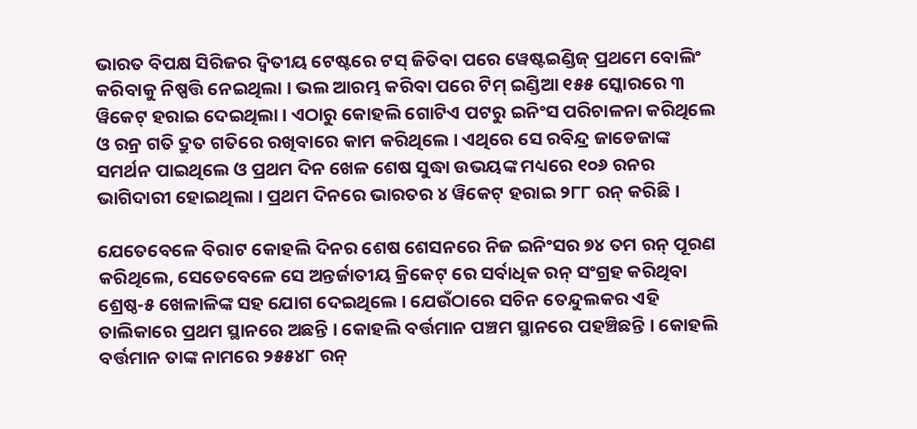ଭାରତ ବିପକ୍ଷ ସିରିଜର ଦ୍ୱିତୀୟ ଟେଷ୍ଟରେ ଟସ୍ ଜିତିବା ପରେ ୱେଷ୍ଟଇଣ୍ଡିଜ୍ ପ୍ରଥମେ ବୋଲିଂ କରିବାକୁ ନିଷ୍ପତ୍ତି ନେଇଥିଲା । ଭଲ ଆରମ୍ଭ କରିବା ପରେ ଟିମ୍ ଇଣ୍ଡିଆ ୧୫୫ ସ୍କୋରରେ ୩ ୱିକେଟ୍ ହରାଇ ଦେଇଥିଲା । ଏଠାରୁ କୋହଲି ଗୋଟିଏ ପଟରୁ ଇନିଂସ ପରିଚାଳନା କରିଥିଲେ ଓ ରନ୍ର ଗତି ଦ୍ରୁତ ଗତିରେ ରଖିବାରେ କାମ କରିଥିଲେ । ଏଥିରେ ସେ ରବିନ୍ଦ୍ର ଜାଡେଜାଙ୍କ ସମର୍ଥନ ପାଇଥିଲେ ଓ ପ୍ରଥମ ଦିନ ଖେଳ ଶେଷ ସୁଦ୍ଧା ଉଭୟଙ୍କ ମଧ୍ୟରେ ୧୦୬ ରନର ଭାଗିଦାରୀ ହୋଇଥିଲା । ପ୍ରଥମ ଦିନରେ ଭାରତର ୪ ୱିକେଟ୍ ହରାଇ ୨୮୮ ରନ୍ କରିଛି ।

ଯେତେବେଳେ ବିରାଟ କୋହଲି ଦିନର ଶେଷ ଶେସନରେ ନିଜ ଇନିଂସର ୭୪ ତମ ରନ୍ ପୂରଣ କରିଥିଲେ, ସେତେବେଳେ ସେ ଅନ୍ତର୍ଜାତୀୟ କ୍ରିକେଟ୍ ରେ ସର୍ବାଧିକ ରନ୍ ସଂଗ୍ରହ କରିଥିବା ଶ୍ରେଷ୍ଠ-୫ ଖେଳାଳିଙ୍କ ସହ ଯୋଗ ଦେଇଥିଲେ । ଯେଉଁଠାରେ ସଚିନ ତେନ୍ଦୁଲକର ଏହି ତାଲିକାରେ ପ୍ରଥମ ସ୍ଥାନରେ ଅଛନ୍ତି । କୋହଲି ବର୍ତ୍ତମାନ ପଞ୍ଚମ ସ୍ଥାନରେ ପହଞ୍ଚିଛନ୍ତି । କୋହଲି ବର୍ତ୍ତମାନ ତାଙ୍କ ନାମରେ ୨୫୫୪୮ ରନ୍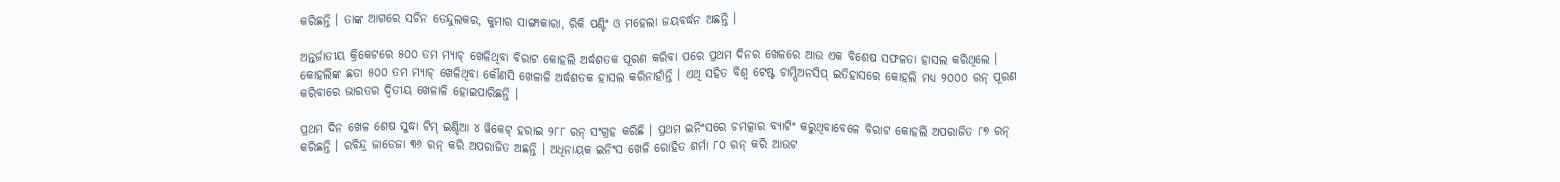କରିଛନ୍ତି । ତାଙ୍କ ଆଗରେ ସଚିନ ତେନ୍ଦୁଲକର, କୁମାର ସାଙ୍ଗାକାରା, ରିକି ପଣ୍ଟିଂ ଓ ମହେଲା ଜୟବର୍ଦ୍ଧନ ଅଛନ୍ତି ।

ଅନ୍ତର୍ଜାତୀୟ କ୍ରିକେଟରେ ୫୦୦ ତମ ମ୍ୟାଚ୍ ଖେଳିଥିବା ବିରାଟ କୋହଲି ଅର୍ଦ୍ଧଶତକ ପୂରଣ କରିବା ପରେ ପ୍ରଥମ ଦିନର ଖେଳରେ ଆଉ ଏକ ବିଶେଷ ସଫଳତା ହାସଲ କରିଥିଲେ । କୋହଲିଙ୍କ ଛଡା ୫୦୦ ତମ ମ୍ୟାଚ୍ ଖେଳିଥିବା କୌଣସି ଖେଳାଳି ଅର୍ଦ୍ଧଶତକ ହାସଲ କରିନାହାଁନ୍ତି । ଏଥି ସହିତ ବିଶ୍ୱ ଟେଷ୍ଟ ଚାମ୍ପିଅନସିପ୍ ଇତିହାସରେ କୋହଲି ମଧ୍ୟ ୨୦୦୦ ରନ୍ ପୂରଣ କରିବାରେ ଭାରତର ଦ୍ୱିତୀୟ ଖେଳାଳି ହୋଇପାରିଛନ୍ତି ।

ପ୍ରଥମ ଦିନ ଖେଳ ଶେଷ ସୁଦ୍ଧା ଟିମ୍ ଇଣ୍ଡିଆ ୪ ୱିକେଟ୍ ହରାଇ ୨୮୮ ରନ୍ ସଂଗ୍ରହ କରିଛି । ପ୍ରଥମ ଇନିଂସରେ ଚମତ୍କାର ବ୍ୟାଟିଂ କରୁଥିବାବେଳେ ବିରାଟ କୋହଲି ଅପରାଜିତ ୮୭ ରନ୍ କରିଛନ୍ତି । ରବିନ୍ଦ୍ର ଜାଡେଜା ୩୬ ରନ୍ କରି ଅପରାଜିତ ଅଛନ୍ତି । ଅଧିନାୟକ ଇନିଂସ ଖେଳି ରୋହିତ ଶର୍ମା ୮୦ ରନ୍ କରି ଆଉଟ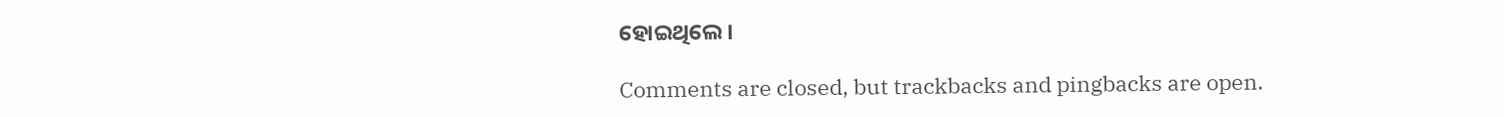ହୋଇଥିଲେ ।

Comments are closed, but trackbacks and pingbacks are open.